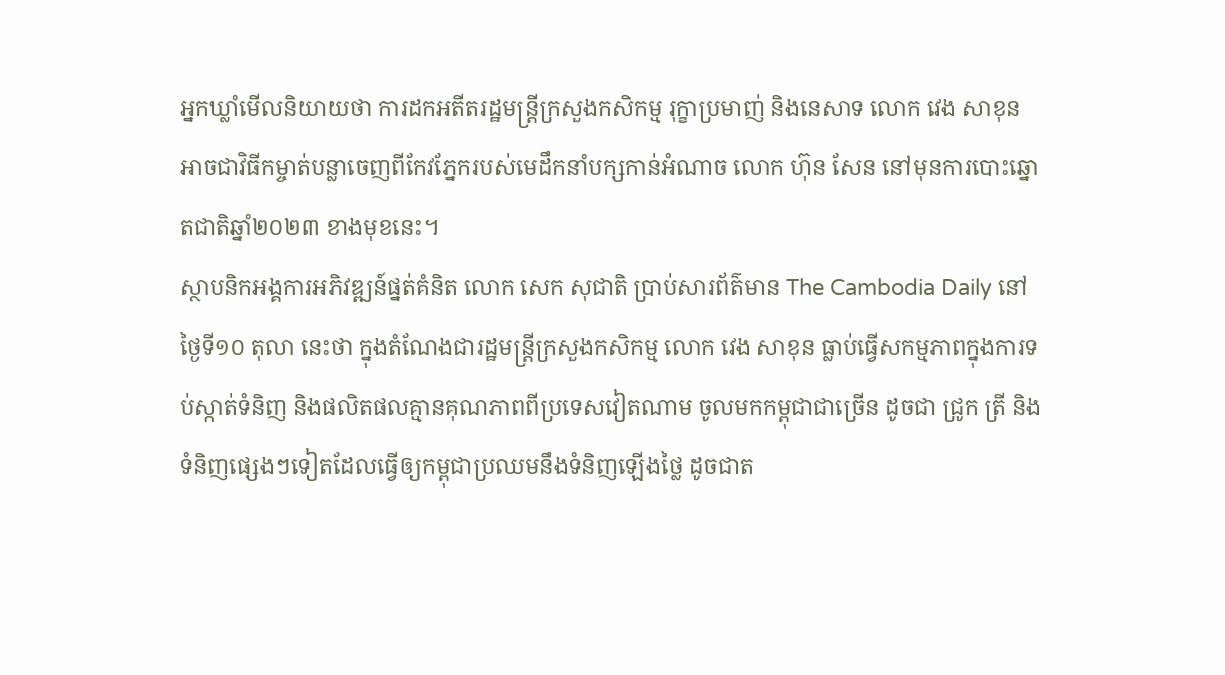អ្នកឃ្លាំមើលនិយាយថា ការដកអតីតរដ្ឋមន្ត្រីក្រសួងកសិកម្ម រុក្ខាប្រមាញ់ និងនេសាទ លោក វេង សាខុន អាចជាវិធីកម្ចាត់បន្លាចេញពីកែវភ្នែករបស់មេដឹកនាំបក្សកាន់អំណាច លោក ហ៊ុន សែន នៅមុនការបោះឆ្នោតជាតិឆ្នាំ២០២៣ ខាងមុខនេះ។
ស្ថាបនិកអង្គការអភិវឌ្ឍន៍ផ្នត់គំនិត លោក សេក សុជាតិ ប្រាប់សារព័ត៌មាន The Cambodia Daily នៅថ្ងៃទី១០ តុលា នេះថា ក្នុងតំណែងជារដ្ឋមន្ត្រីក្រសួងកសិកម្ម លោក វេង សាខុន ធ្លាប់ធ្វើសកម្មភាពក្នុងការទប់ស្កាត់ទំនិញ និងផលិតផលគ្មានគុណភាពពីប្រទេសវៀតណាម ចូលមកកម្ពុជាជាច្រើន ដូចជា ជ្រូក ត្រី និងទំនិញផ្សេងៗទៀតដែលធ្វើឲ្យកម្ពុជាប្រឈមនឹងទំនិញឡើងថ្លៃ ដូចជាត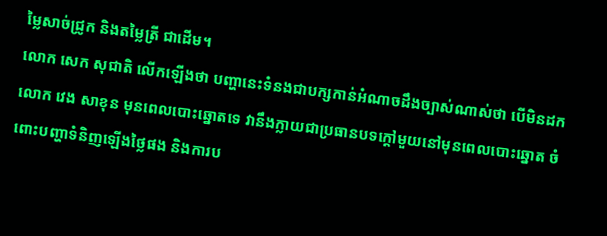ម្លៃសាច់ជ្រូក និងតម្លៃត្រី ជាដើម។
លោក សេក សុជាតិ លើកឡើងថា បញ្ហានេះទំនងជាបក្សកាន់អំណាចដឹងច្បាស់ណាស់ថា បើមិនដកលោក វេង សាខុន មុនពេលបោះឆ្នោតទេ វានឹងក្លាយជាប្រធានបទក្ដៅមួយនៅមុនពេលបោះឆ្នោត ចំពោះបញ្ហាទំនិញឡើងថ្លៃផង និងការប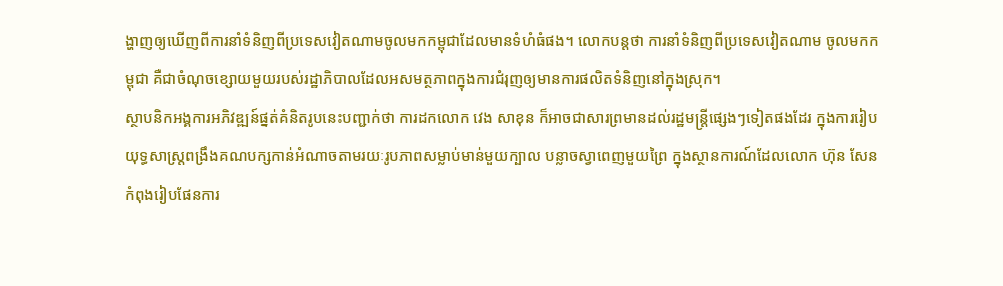ង្ហាញឲ្យឃើញពីការនាំទំនិញពីប្រទេសវៀតណាមចូលមកកម្ពុជាដែលមានទំហំធំផង។ លោកបន្តថា ការនាំទំនិញពីប្រទេសវៀតណាម ចូលមកកម្ពុជា គឺជាចំណុចខ្សោយមួយរបស់រដ្ឋាភិបាលដែលអសមត្ថភាពក្នុងការជំរុញឲ្យមានការផលិតទំនិញនៅក្នុងស្រុក។
ស្ថាបនិកអង្គការអភិវឌ្ឍន៍ផ្នត់គំនិតរូបនេះបញ្ជាក់ថា ការដកលោក វេង សាខុន ក៏អាចជាសារព្រមានដល់រដ្ឋមន្ត្រីផ្សេងៗទៀតផងដែរ ក្នុងការរៀបយុទ្ធសាស្ត្រពង្រឹងគណបក្សកាន់អំណាចតាមរយៈរូបភាពសម្លាប់មាន់មួយក្បាល បន្លាចស្វាពេញមួយព្រៃ ក្នុងស្ថានការណ៍ដែលលោក ហ៊ុន សែន កំពុងរៀបផែនការ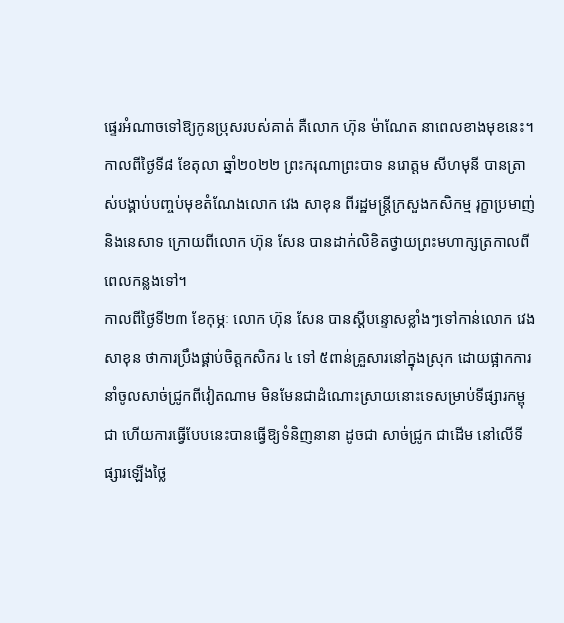ផ្ទេរអំណាចទៅឱ្យកូនប្រុសរបស់គាត់ គឺលោក ហ៊ុន ម៉ាណែត នាពេលខាងមុខនេះ។
កាលពីថ្ងៃទី៨ ខែតុលា ឆ្នាំ២០២២ ព្រះករុណាព្រះបាទ នរោត្តម សីហមុនី បានត្រាស់បង្គាប់បញ្ចប់មុខតំណែងលោក វេង សាខុន ពីរដ្ឋមន្ត្រីក្រសួងកសិកម្ម រុក្ខាប្រមាញ់ និងនេសាទ ក្រោយពីលោក ហ៊ុន សែន បានដាក់លិខិតថ្វាយព្រះមហាក្សត្រកាលពីពេលកន្លងទៅ។
កាលពីថ្ងៃទី២៣ ខែកុម្ភៈ លោក ហ៊ុន សែន បានស្ដីបន្ទោសខ្លាំងៗទៅកាន់លោក វេង សាខុន ថាការប្រឹងផ្គាប់ចិត្តកសិករ ៤ ទៅ ៥ពាន់គ្រួសារនៅក្នុងស្រុក ដោយផ្អាកការនាំចូលសាច់ជ្រូកពីវៀតណាម មិនមែនជាដំណោះស្រាយនោះទេសម្រាប់ទីផ្សារកម្ពុជា ហើយការធ្វើបែបនេះបានធ្វើឱ្យទំនិញនានា ដូចជា សាច់ជ្រូក ជាដើម នៅលើទីផ្សារឡើងថ្លៃ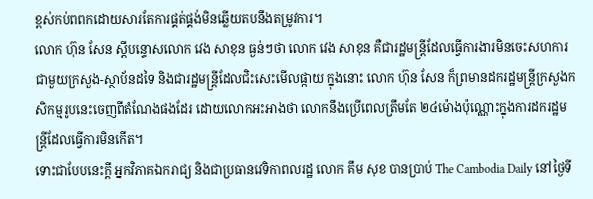ខ្ពស់កប់ពពកដោយសារតែការផ្គត់ផ្គង់មិនឆ្លើយតបនឹងតម្រូវការ។
លោក ហ៊ុន សែន ស្ដីបន្ទោសលោក វេង សាខុន ធ្ងន់ៗថា លោក វេង សាខុន គឺជារដ្ឋមន្ត្រីដែលធ្វើការងារមិនចេះសហការជាមួយក្រសួង-ស្ថាប័នដទៃ និងជារដ្ឋមន្ត្រីដែលជិះសេះមើលផ្កាយ ក្នុងនោះ លោក ហ៊ុន សែន ក៏ព្រមានដករដ្ឋមន្ត្រីក្រសួងកសិកម្មរូបនេះចេញពីតំណែងផងដែរ ដោយលោកអះអាងថា លោកនឹងប្រើពេលត្រឹមតែ ២៤ម៉ោងប៉ុណ្ណោះក្នុងការដករដ្ឋមន្ត្រីដែលធ្វើការមិនកើត។
ទោះជាបែបនេះក្តី អ្នកវិភាគឯករាជ្យ និងជាប្រធានវេទិកាពលរដ្ឋ លោក គឹម សុខ បានប្រាប់ The Cambodia Daily នៅថ្ងៃទី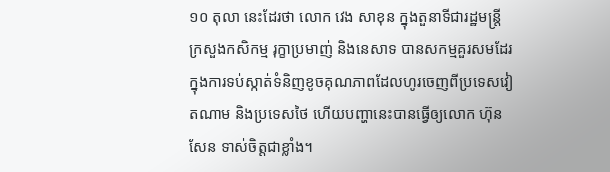១០ តុលា នេះដែរថា លោក វេង សាខុន ក្នុងតួនាទីជារដ្ឋមន្ត្រីក្រសួងកសិកម្ម រុក្ខាប្រមាញ់ និងនេសាទ បានសកម្មគួរសមដែរក្នុងការទប់ស្កាត់ទំនិញខូចគុណភាពដែលហូរចេញពីប្រទេសវៀតណាម និងប្រទេសថៃ ហើយបញ្ហានេះបានធ្វើឲ្យលោក ហ៊ុន សែន ទាស់ចិត្តជាខ្លាំង។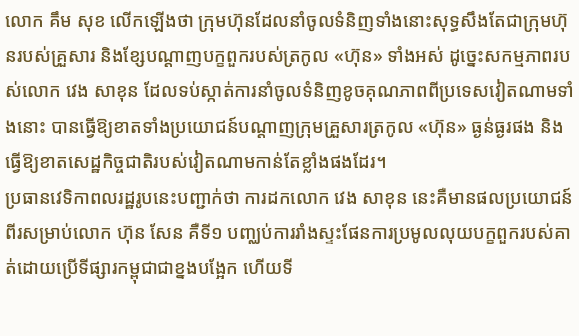លោក គឹម សុខ លើកឡើងថា ក្រុមហ៊ុនដែលនាំចូលទំនិញទាំងនោះសុទ្ធសឹងតែជាក្រុមហ៊ុនរបស់គ្រួសារ និងខ្សែបណ្ដាញបក្ខពួករបស់ត្រកូល «ហ៊ុន» ទាំងអស់ ដូច្នេះសកម្មភាពរបស់លោក វេង សាខុន ដែលទប់ស្កាត់ការនាំចូលទំនិញខូចគុណភាពពីប្រទេសវៀតណាមទាំងនោះ បានធ្វើឱ្យខាតទាំងប្រយោជន៍បណ្ដាញក្រុមគ្រួសារត្រកូល «ហ៊ុន» ធ្ងន់ធ្ងរផង និងធ្វើឱ្យខាតសេដ្ឋកិច្ចជាតិរបស់វៀតណាមកាន់តែខ្លាំងផងដែរ។
ប្រធានវេទិកាពលរដ្ឋរូបនេះបញ្ជាក់ថា ការដកលោក វេង សាខុន នេះគឺមានផលប្រយោជន៍ពីរសម្រាប់លោក ហ៊ុន សែន គឺទី១ បញ្ឈប់ការរាំងស្ទះផែនការប្រមូលលុយបក្ខពួករបស់គាត់ដោយប្រើទីផ្សារកម្ពុជាជាខ្នងបង្អែក ហើយទី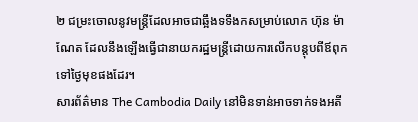២ ជម្រះចោលនូវមន្ត្រីដែលអាចជាឆ្អឹងទទឹងកសម្រាប់លោក ហ៊ុន ម៉ាណែត ដែលនឹងឡើងធ្វើជានាយករដ្ឋមន្ត្រីដោយការលើកបន្តុបពីឪពុកទៅថ្ងៃមុខផងដែរ។
សារព័ត៌មាន The Cambodia Daily នៅមិនទាន់អាចទាក់ទងអតី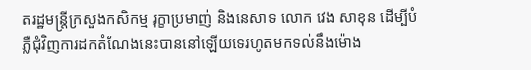តរដ្ឋមន្ត្រីក្រសួងកសិកម្ម រុក្ខាប្រមាញ់ និងនេសាទ លោក វេង សាខុន ដើម្បីបំភ្លឺជុំវិញការដកតំណែងនេះបាននៅឡើយទេរហូតមកទល់នឹងម៉ោង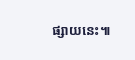ផ្សាយនេះ៕